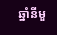ឆ្នាំនីមួ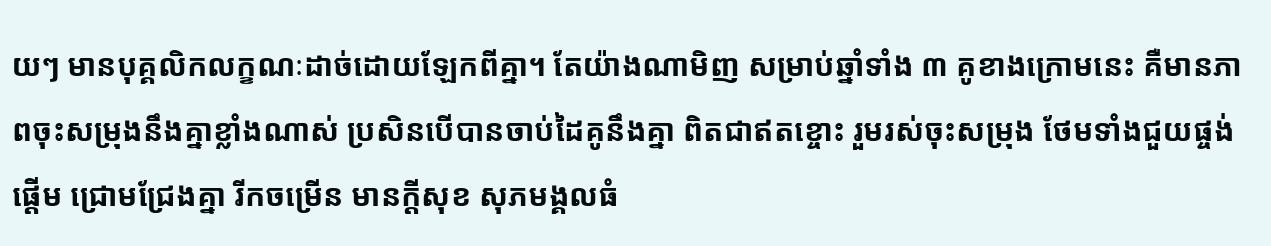យៗ មានបុគ្គលិកលក្ខណៈដាច់ដោយឡែកពីគ្នា។ តែយ៉ាងណាមិញ សម្រាប់ឆ្នាំទាំង ៣ គូខាងក្រោមនេះ គឺមានភាពចុះសម្រុងនឹងគ្នាខ្លាំងណាស់ ប្រសិនបើបានចាប់ដៃគូនឹងគ្នា ពិតជាឥតខ្ចោះ រួមរស់ចុះសម្រុង ថែមទាំងជួយផ្ចង់ផ្ដើម ជ្រោមជ្រែងគ្នា រីកចម្រើន មានក្ដីសុខ សុភមង្គលធំ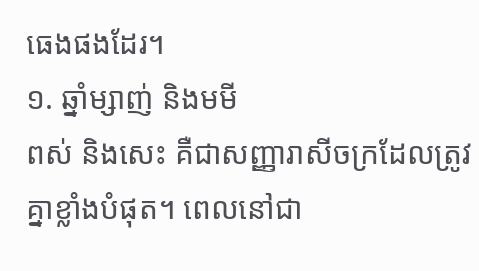ធេងផងដែរ។
១. ឆ្នាំម្សាញ់ និងមមី
ពស់ និងសេះ គឺជាសញ្ញារាសីចក្រដែលត្រូវគ្នាខ្លាំងបំផុត។ ពេលនៅជា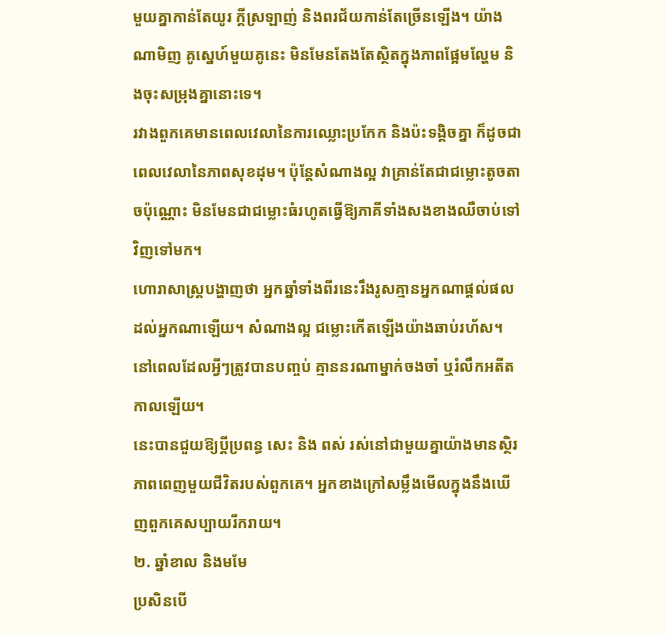មួយគ្នាកាន់តែយូរ ក្តីស្រឡាញ់ និងពរជ័យកាន់តែច្រើនឡើង។ យ៉ាងណាមិញ គូស្នេហ៍មួយគូនេះ មិនមែនតែងតែស្ថិតក្នុងភាពផ្អែមល្ហែម និងចុះសម្រុងគ្នានោះទេ។
រវាងពួកគេមានពេលវេលានៃការឈ្លោះប្រកែក និងប៉ះទង្គិចគ្នា ក៏ដូចជាពេលវេលានៃភាពសុខដុម។ ប៉ុន្តែសំណាងល្អ វាគ្រាន់តែជាជម្លោះតូចតាចប៉ុណ្ណោះ មិនមែនជាជម្លោះធំរហូតធ្វើឱ្យភាគីទាំងសងខាងឈឺចាប់ទៅវិញទៅមក។
ហោរាសាស្ត្របង្ហាញថា អ្នកឆ្នាំទាំងពីរនេះរឹងរូសគ្មានអ្នកណាផ្តល់ផលដល់អ្នកណាឡើយ។ សំណាងល្អ ជម្លោះកើតឡើងយ៉ាងឆាប់រហ័ស។ នៅពេលដែលអ្វីៗត្រូវបានបញ្ចប់ គ្មាននរណាម្នាក់ចងចាំ ឬរំលឹកអតីតកាលឡើយ។
នេះបានជួយឱ្យប្តីប្រពន្ធ សេះ និង ពស់ រស់នៅជាមួយគ្នាយ៉ាងមានស្ថិរភាពពេញមួយជីវិតរបស់ពួកគេ។ អ្នកខាងក្រៅសម្លឹងមើលក្នុងនឹងឃើញពួកគេសប្បាយរីករាយ។
២. ឆ្នាំខាល និងមមែ
ប្រសិនបើ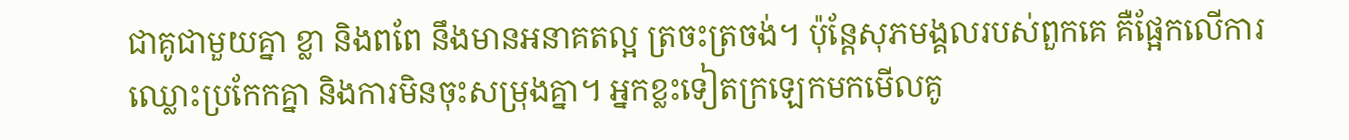ជាគូជាមួយគ្នា ខ្លា និងពពែ នឹងមានអនាគតល្អ ត្រចះត្រចង់។ ប៉ុន្តែសុភមង្គលរបស់ពួកគេ គឺផ្អែកលើការឈ្លោះប្រកែកគ្នា និងការមិនចុះសម្រុងគ្នា។ អ្នកខ្លះទៀតក្រឡេកមកមើលគូ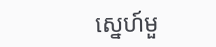ស្នេហ៍មួ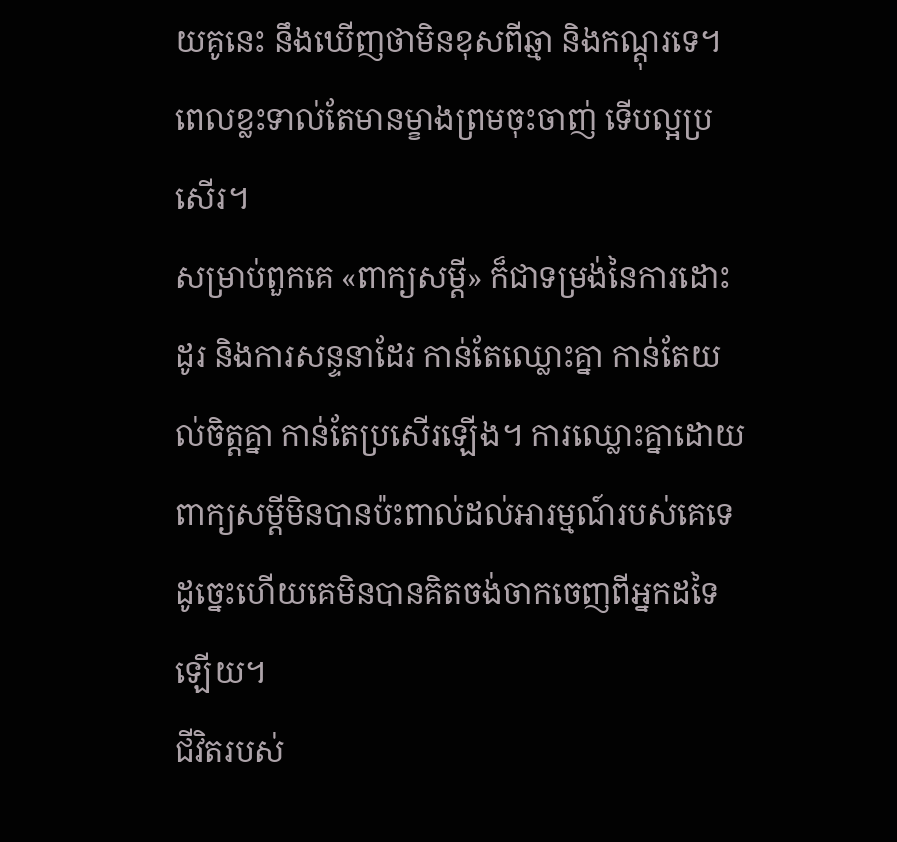យគូនេះ នឹងឃើញថាមិនខុសពីឆ្មា និងកណ្ដុរទេ។ ពេលខ្លះទាល់តែមានម្ខាងព្រមចុះចាញ់ ទើបល្អប្រសើរ។
សម្រាប់ពួកគេ «ពាក្យសម្ដី» ក៏ជាទម្រង់នៃការដោះដូរ និងការសន្ទនាដែរ កាន់តែឈ្លោះគ្នា កាន់តែយល់ចិត្តគ្នា កាន់តែប្រសើរឡើង។ ការឈ្លោះគ្នាដោយពាក្យសម្ដីមិនបានប៉ះពាល់ដល់អារម្មណ៍របស់គេទេ ដូច្នេះហើយគេមិនបានគិតចង់ចាកចេញពីអ្នកដទៃឡើយ។
ជីវិតរបស់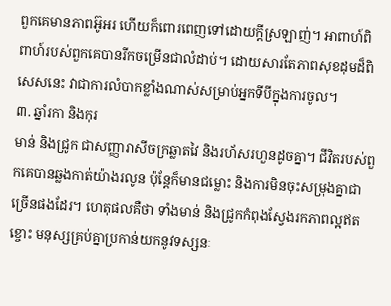ពួកគេមានភាពអ៊ូអរ ហើយក៏ពោរពេញទៅដោយក្តីស្រឡាញ់។ អាពាហ៍ពិពាហ៍របស់ពួកគេបានរីកចម្រើនជាលំដាប់។ ដោយសារតែភាពសុខដុមដ៏ពិសេសនេះ វាជាការលំបាកខ្លាំងណាស់សម្រាប់អ្នកទីបីក្នុងការចូល។
៣. ឆ្នាំរកា និងកុរ
មាន់ និងជ្រូក ជាសញ្ញារាសីចក្រឆ្លាតវៃ និងរហ័សរហួនដូចគ្នា។ ជីវិតរបស់ពួកគេបានឆ្លងកាត់យ៉ាងរលូន ប៉ុន្តែក៏មានជម្លោះ និងការមិនចុះសម្រុងគ្នាជាច្រើនផងដែរ។ ហេតុផលគឺថា ទាំងមាន់ និងជ្រូកកំពុងស្វែងរកភាពល្អឥតខ្ចោះ មនុស្សគ្រប់គ្នាប្រកាន់យកនូវទស្សនៈ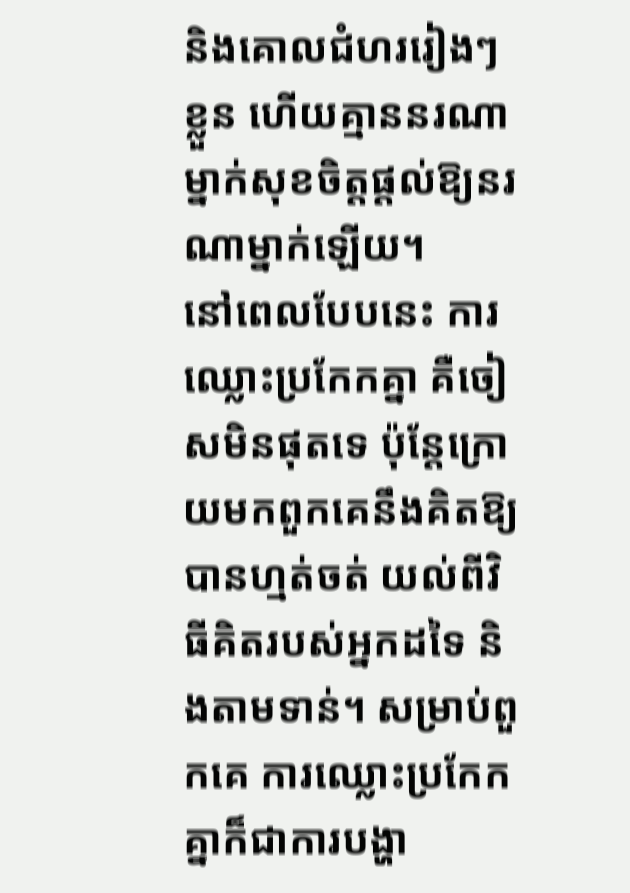និងគោលជំហររៀងៗខ្លួន ហើយគ្មាននរណាម្នាក់សុខចិត្តផ្តល់ឱ្យនរណាម្នាក់ឡើយ។
នៅពេលបែបនេះ ការឈ្លោះប្រកែកគ្នា គឺចៀសមិនផុតទេ ប៉ុន្តែក្រោយមកពួកគេនឹងគិតឱ្យបានហ្មត់ចត់ យល់ពីវិធីគិតរបស់អ្នកដទៃ និងតាមទាន់។ សម្រាប់ពួកគេ ការឈ្លោះប្រកែកគ្នាក៏ជាការបង្ហា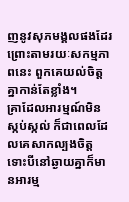ញនូវសុភមង្គលផងដែរ ព្រោះតាមរយៈសកម្មភាពនេះ ពួកគេយល់ចិត្តគ្នាកាន់តែខ្លាំង។
គ្រាដែលអារម្មណ៍មិនស្កប់ស្កល់ ក៏ជាពេលដែលគេសាកល្បងចិត្ត ទោះបីនៅឆ្ងាយគ្នាក៏មានអារម្ម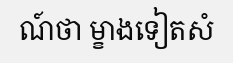ណ៍ថា ម្ខាងទៀតសំ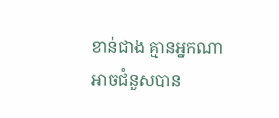ខាន់ជាង គ្មានអ្នកណាអាចជំនួសបាន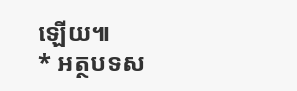ឡើយ៕
* អត្ថបទស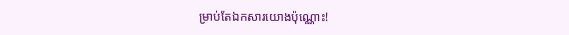ម្រាប់តែឯកសារយោងប៉ុណ្ណោះ!